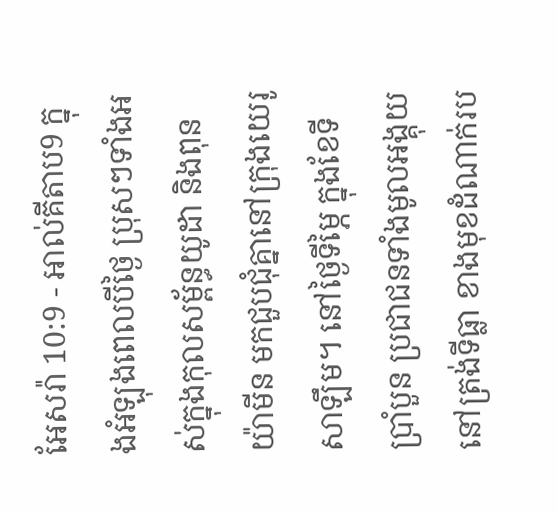អែសរ៉ា 10:9 - អាល់គីតាប9 ក្នុងអំឡុងពេលបីថ្ងៃ ប្រុសៗទាំងអស់ក្នុងកុលសម្ព័ន្ធយូដា និងពុនយ៉ាមីន មកជួបជុំគ្នានៅក្រុងយេរូសាឡឹម។ នៅថ្ងៃទីម្ភៃ ក្នុងខែទីប្រាំបួន ប្រជាជនទាំងមូលអង្គុយនៅត្រង់ទីធ្លា ខាងមុខដំណាក់រប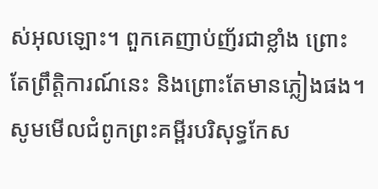ស់អុលឡោះ។ ពួកគេញាប់ញ័រជាខ្លាំង ព្រោះតែព្រឹត្តិការណ៍នេះ និងព្រោះតែមានភ្លៀងផង។ សូមមើលជំពូកព្រះគម្ពីរបរិសុទ្ធកែស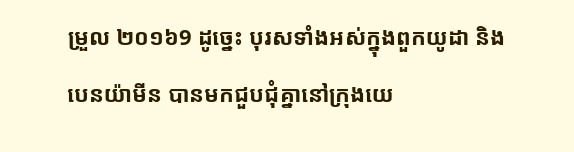ម្រួល ២០១៦9 ដូច្នេះ បុរសទាំងអស់ក្នុងពួកយូដា និងបេនយ៉ាមីន បានមកជួបជុំគ្នានៅក្រុងយេ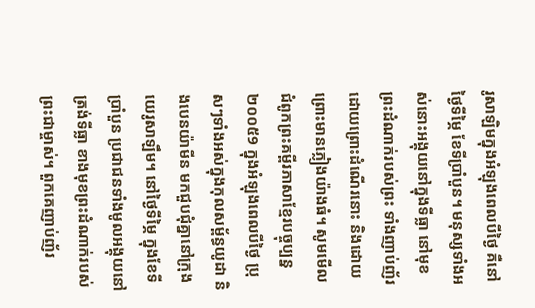រូសាឡិមក្នុងអំឡុងពេលបីថ្ងៃ គឺនៅថ្ងៃទីម្ភៃ ខែទីប្រាំបួន។ មនុស្សទាំងអស់នោះអង្គុយនៅក្នុងទីធ្លា នៅមុខព្រះដំណាក់របស់ព្រះ ទាំងញាប់ញ័រដោយព្រោះដំណើរនោះ និងដោយព្រោះមានភ្លៀងយ៉ាងធំ។ សូមមើលជំពូកព្រះគម្ពីរភាសាខ្មែរបច្ចុប្បន្ន ២០០៥9 ក្នុងអំឡុងពេលបីថ្ងៃ ប្រុសៗទាំងអស់ក្នុងកុលសម្ព័ន្ធយូដា និងបេនយ៉ាមីន មកជួបជុំគ្នានៅក្រុងយេរូសាឡឹម។ នៅថ្ងៃទីម្ភៃ ក្នុងខែទីប្រាំបួន ប្រជាជនទាំងមូលអង្គុយនៅត្រង់ទីធ្លា ខាងមុខព្រះដំណាក់របស់ព្រះជាម្ចាស់។ ពួកគេញាប់ញ័រ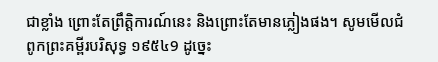ជាខ្លាំង ព្រោះតែព្រឹត្តិការណ៍នេះ និងព្រោះតែមានភ្លៀងផង។ សូមមើលជំពូកព្រះគម្ពីរបរិសុទ្ធ ១៩៥៤9 ដូច្នេះ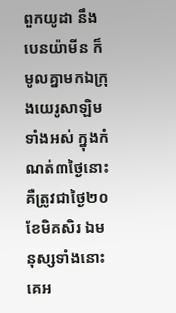ពួកយូដា នឹងបេនយ៉ាមីន ក៏មូលគ្នាមកឯក្រុងយេរូសាឡិមទាំងអស់ ក្នុងកំណត់៣ថ្ងៃនោះ គឺត្រូវជាថ្ងៃ២០ ខែមិគសិរ ឯមនុស្សទាំងនោះគេអ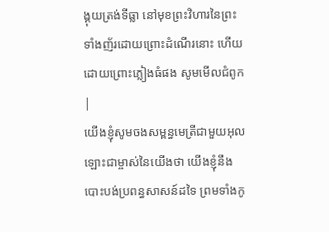ង្គុយត្រង់ទីធ្លា នៅមុខព្រះវិហារនៃព្រះ ទាំងញ័រដោយព្រោះដំណើរនោះ ហើយដោយព្រោះភ្លៀងធំផង សូមមើលជំពូក |
យើងខ្ញុំសូមចងសម្ពន្ធមេត្រីជាមួយអុលឡោះជាម្ចាស់នៃយើងថា យើងខ្ញុំនឹងបោះបង់ប្រពន្ធសាសន៍ដទៃ ព្រមទាំងកូ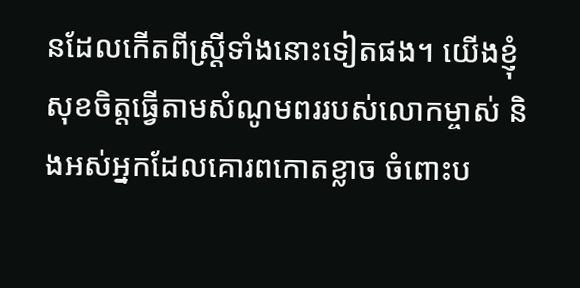នដែលកើតពីស្ត្រីទាំងនោះទៀតផង។ យើងខ្ញុំសុខចិត្តធ្វើតាមសំណូមពររបស់លោកម្ចាស់ និងអស់អ្នកដែលគោរពកោតខ្លាច ចំពោះប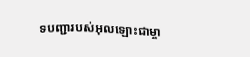ទបញ្ជារបស់អុលឡោះជាម្ចា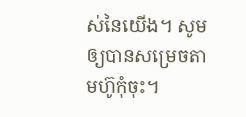ស់នៃយើង។ សូមឲ្យបានសម្រេចតាមហ៊ូកុំចុះ។